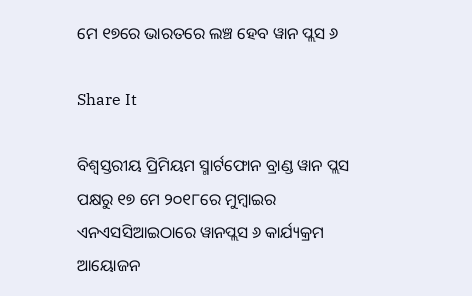ମେ ୧୭ରେ ଭାରତରେ ଲଞ୍ଚ ହେବ ୱାନ ପ୍ଲସ ୬

Share It

ବିଶ୍ୱସ୍ତରୀୟ ପ୍ରିମିୟମ ସ୍ମାର୍ଟଫୋନ ବ୍ରାଣ୍ଡ ୱାନ ପ୍ଲସ ପକ୍ଷରୁ ୧୭ ମେ ୨୦୧୮ରେ ମୁମ୍ବାଇର ଏନଏସସିଆଇଠାରେ ୱାନପ୍ଲସ ୬ କାର୍ଯ୍ୟକ୍ରମ ଆୟୋଜନ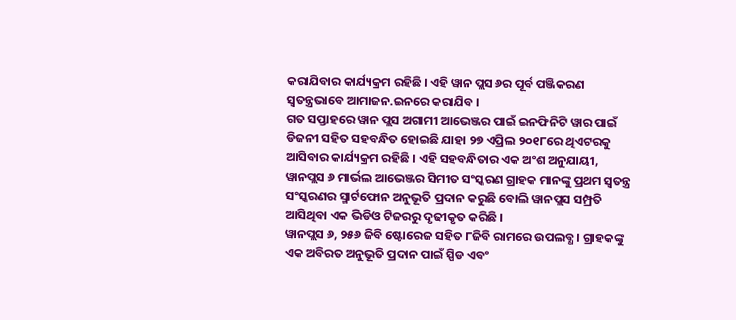କରାଯିବାର କାର୍ଯ୍ୟକ୍ରମ ରହିଛି । ଏହି ୱାନ ପ୍ଲସ ୬ର ପୂର୍ବ ପଞ୍ଜିକରଣ ସ୍ୱତନ୍ତ୍ରଭାବେ ଆମାଜନ.ଇନରେ କରାଯିବ ।
ଗତ ସପ୍ତାହରେ ୱାନ ପ୍ଲସ ଅଗାମୀ ଆଭେଞ୍ଜର ପାଇଁ ଇନଫିନିଟି ୱାର ପାଇଁ ଡିଜନୀ ସହିତ ସହବନ୍ଧିତ ହୋଇଛି ଯାହା ୨୭ ଏପ୍ରିଲ ୨୦୧୮ରେ ଥିଏଟରକୁ ଆସିବାର କାର୍ଯ୍ୟକ୍ରମ ରହିଛି । ଏହି ସହବନ୍ଧିତାର ଏକ ଅଂଶ ଅନୁଯାୟୀ, ୱାନପ୍ଲସ ୬ ମାର୍ଭଲ ଆଭେଞ୍ଜର ସିମୀତ ସଂସ୍କରଣ ଗ୍ରାହକ ମାନଙ୍କୁ ପ୍ରଥମ ସ୍ୱତନ୍ତ୍ର ସଂସ୍କରଣର ସ୍ମାର୍ଟଫୋନ ଅନୁଭୂତି ପ୍ରଦାନ କରୁଛି ବୋଲି ୱାନପ୍ଲସ ସମ୍ପ୍ରତି ଆସିଥିବା ଏକ ଭିଡିଓ ଟିଜରରୁ ଦୃଢୀକୃତ କରିଛି ।
ୱାନପ୍ଲସ ୬, ୨୫୬ ଜିବି ଷ୍ଟୋରେଜ ସହିତ ୮ଜିବି ରାମରେ ଉପଲବ୍ଧ । ଗ୍ରାହକଙ୍କୁ ଏକ ଅବିରତ ଅନୁଭୂତି ପ୍ରଦାନ ପାଇଁ ସ୍ପିଡ ଏବଂ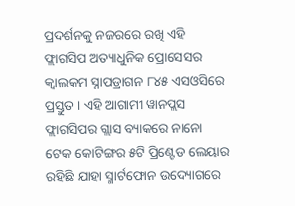ପ୍ରଦର୍ଶନକୁ ନଜରରେ ରଖି ଏହି ଫ୍ଲାଗସିପ ଅତ୍ୟାଧୁନିକ ପ୍ରୋସେସର କ୍ୱାଲକମ ସ୍ନାପଡ୍ରାଗନ ୮୪୫ ଏସଓସିରେ ପ୍ରସ୍ତୁତ । ଏହି ଆଗାମୀ ୱାନପ୍ଲସ ଫ୍ଲାଗସିପର ଗ୍ଲାସ ବ୍ୟାକରେ ନାନୋ ଟେକ କୋଟିଙ୍ଗର ୫ଟି ପ୍ରିଣ୍ଟେଡ ଲେୟାର ରହିଛି ଯାହା ସ୍ମାର୍ଟଫୋନ ଉଦ୍ୟୋଗରେ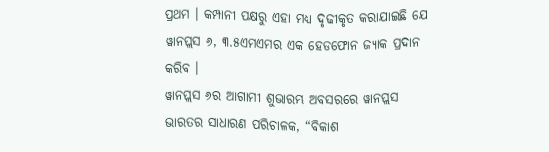ପ୍ରଥମ । କମ୍ପାନୀ ପକ୍ଷରୁ ଏହା ମଧ୍ୟ ଦୃଢୀକୃତ କରାଯାଇଛି ଯେ ୱାନପ୍ଲସ ୬, ୩.୫ଏମଏମର ଏକ ହେଡଫୋନ ଜ୍ୟାକ ପ୍ରଦାନ କରିବ ।
ୱାନପ୍ଲସ ୬ର ଆଗାମୀ ଶୁଭାରମ୍ଭ ଅବସରରେ ୱାନପ୍ଲସ ଭାରତର ସାଧାରଣ ପରିଚାଳକ, “ବିକାଶ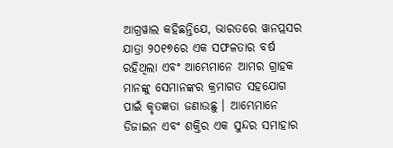ଆଗ୍ରୱାଲ କହିଛନ୍ତିଯେ, ଭାରତରେ ୱାନପ୍ଲସର ଯାତ୍ରା ୨୦୧୭ରେ ଏକ ସଫଳତାର ବର୍ଷ ରହିଥିଲା ଏବଂ ଆମ୍ଭେମାନେ ଆମର ଗ୍ରାହକ ମାନଙ୍କୁ ସେମାନଙ୍କର କ୍ରମାଗତ ସହଯୋଗ ପାଇଁ କୃତଜ୍ଞତା ଜଣାଉଛୁ । ଆମ୍ଭେମାନେ ଡିଜାଇନ ଏବଂ ଶକ୍ତିର ଏକ ସୁନ୍ଦର ସମାହାର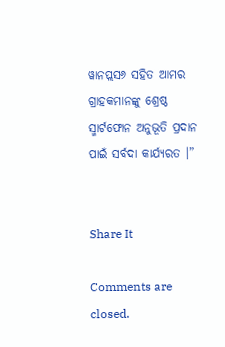ୱାନପ୍ଲସ୬ ସହିତ ଆମର ଗ୍ରାହକମାନଙ୍କୁ ଶ୍ରେଷ୍ଠ ସ୍ମାର୍ଟଫୋନ ଅନୁଭୂତି ପ୍ରଦାନ ପାଇଁ ସର୍ବଦା କାର୍ଯ୍ୟରତ ।”


Share It

Comments are closed.